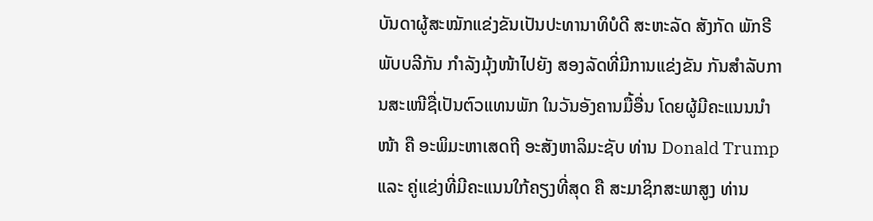ບັນດາຜູ້ສະໝັກແຂ່ງຂັນເປັນປະທານາທິບໍດີ ສະຫະລັດ ສັງກັດ ພັກຣີພັບບລີກັນ ກຳລັງມຸ້ງໜ້າໄປຍັງ ສອງລັດທີ່ມີການແຂ່ງຂັນ ກັນສຳລັບການສະເໜີຊື່ເປັນຕົວແທນພັກ ໃນວັນອັງຄານມື້ອື່ນ ໂດຍຜູ້ມີຄະແນນນຳໜ້າ ຄື ອະພິມະຫາເສດຖີ ອະສັງຫາລິມະຊັບ ທ່ານ Donald Trump ແລະ ຄູ່ແຂ່ງທີ່ມີຄະແນນໃກ້ຄຽງທີ່ສຸດ ຄື ສະມາຊິກສະພາສູງ ທ່ານ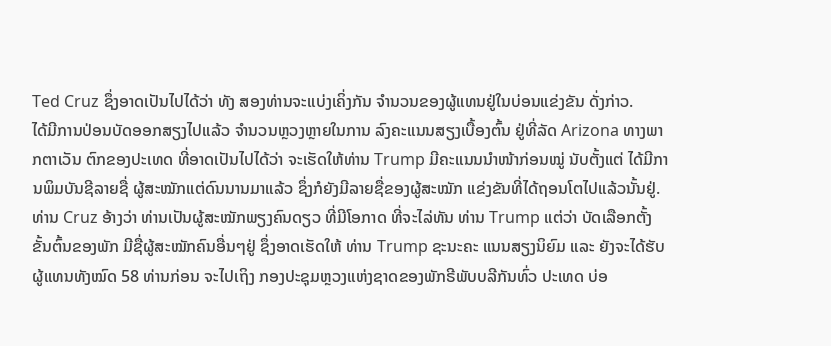Ted Cruz ຊຶ່ງອາດເປັນໄປໄດ້ວ່າ ທັງ ສອງທ່ານຈະແບ່ງເຄິ່ງກັນ ຈຳນວນຂອງຜູ້ແທນຢູ່ໃນບ່ອນແຂ່ງຂັນ ດັ່ງກ່າວ.
ໄດ້ມີການປ່ອນບັດອອກສຽງໄປແລ້ວ ຈຳນວນຫຼວງຫຼາຍໃນການ ລົງຄະແນນສຽງເບື້ອງຕົ້ນ ຢູ່ທີ່ລັດ Arizona ທາງພາກຕາເວັນ ຕົກຂອງປະເທດ ທີ່ອາດເປັນໄປໄດ້ວ່າ ຈະເຮັດໃຫ້ທ່ານ Trump ມີຄະແນນນຳໜ້າກ່ອນໝູ່ ນັບຕັ້ງແຕ່ ໄດ້ມີການພິມບັນຊີລາຍຊື່ ຜູ້ສະໝັກແຕ່ດົນນານມາແລ້ວ ຊຶ່ງກໍຍັງມີລາຍຊື່ຂອງຜູ້ສະໝັກ ແຂ່ງຂັນທີ່ໄດ້ຖອນໂຕໄປແລ້ວນັ້ນຢູ່.
ທ່ານ Cruz ອ້າງວ່າ ທ່ານເປັນຜູ້ສະໝັກພຽງຄົນດຽວ ທີ່ມີໂອກາດ ທີ່ຈະໄລ່ທັນ ທ່ານ Trump ແຕ່ວ່າ ບັດເລືອກຕັ້ງຂັ້ນຕົ້ນຂອງພັກ ມີຊື່ຜູ້ສະໝັກຄົນອື່ນໆຢູ່ ຊຶ່ງອາດເຮັດໃຫ້ ທ່ານ Trump ຊະນະຄະ ແນນສຽງນິຍົມ ແລະ ຍັງຈະໄດ້ຮັບ ຜູ້ແທນທັງໝົດ 58 ທ່ານກ່ອນ ຈະໄປເຖິງ ກອງປະຊຸມຫຼວງແຫ່ງຊາດຂອງພັກຣີພັບບລີກັນທົ່ວ ປະເທດ ບ່ອ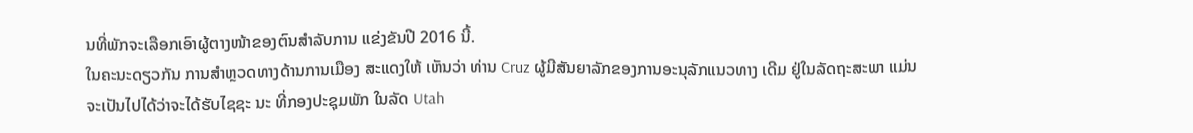ນທີ່ພັກຈະເລືອກເອົາຜູ້ຕາງໜ້າຂອງຕົນສຳລັບການ ແຂ່ງຂັນປີ 2016 ນີ້.
ໃນຄະນະດຽວກັນ ການສຳຫຼວດທາງດ້ານການເມືອງ ສະແດງໃຫ້ ເຫັນວ່າ ທ່ານ Cruz ຜູ້ມີສັນຍາລັກຂອງການອະນຸລັກແນວທາງ ເດີມ ຢູ່ໃນລັດຖະສະພາ ແມ່ນຈະເປັນໄປໄດ້ວ່າຈະໄດ້ຮັບໄຊຊະ ນະ ທີ່ກອງປະຊຸມພັກ ໃນລັດ Utah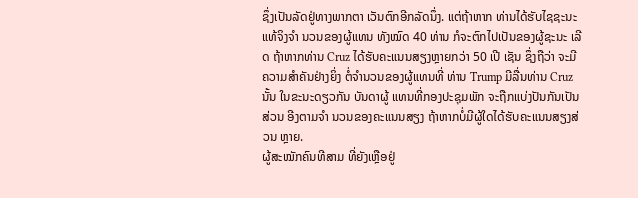ຊຶ່ງເປັນລັດຢູ່ທາງພາກຕາ ເວັນຕົກອີກລັດນຶ່ງ. ແຕ່ຖ້າຫາກ ທ່ານໄດ້ຮັບໄຊຊະນະແທ້ຈິງຈຳ ນວນຂອງຜູ້ແທນ ທັງໝົດ 40 ທ່ານ ກໍຈະຕົກໄປເປັນຂອງຜູ້ຊະນະ ເລີດ ຖ້າຫາກທ່ານ Cruz ໄດ້ຮັບຄະແນນສຽງຫຼາຍກວ່າ 50 ເປີ ເຊັນ ຊຶ່ງຖືວ່າ ຈະມີຄວາມສຳຄັນຢ່າງຍິ່ງ ຕໍ່ຈຳນວນຂອງຜູ້ແທນທີ່ ທ່ານ Trump ມີລື່ນທ່ານ Cruz ນັ້ນ ໃນຂະນະດຽວກັນ ບັນດາຜູ້ ແທນທີ່ກອງປະຊຸມພັກ ຈະຖືກແບ່ງປັນກັນເປັນສ່ວນ ອີງຕາມຈຳ ນວນຂອງຄະແນນສຽງ ຖ້າຫາກບໍ່ມີຜູ້ໃດໄດ້ຮັບຄະແນນສຽງສ່ວນ ຫຼາຍ.
ຜູ້ສະໝັກຄົນທີສາມ ທີ່ຍັງເຫຼືອຢູ່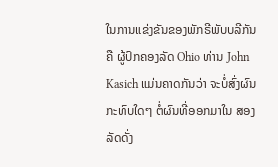ໃນການແຂ່ງຂັນຂອງພັກຣີພັບບລີກັນ ຄື ຜູ້ປົກຄອງລັດ Ohio ທ່ານ John Kasich ແມ່ນຄາດກັນວ່າ ຈະບໍ່ສົ່ງຜົນກະທົບໃດໆ ຕໍ່ຜົນທີ່ອອກມາໃນ ສອງລັດດັ່ງ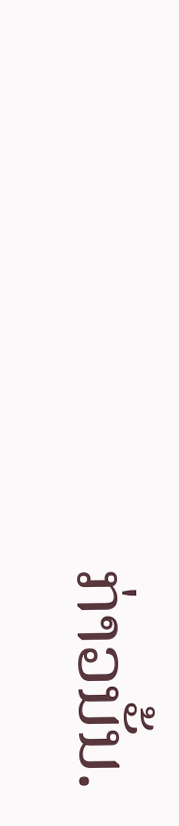ກ່າວນັ້ນ.